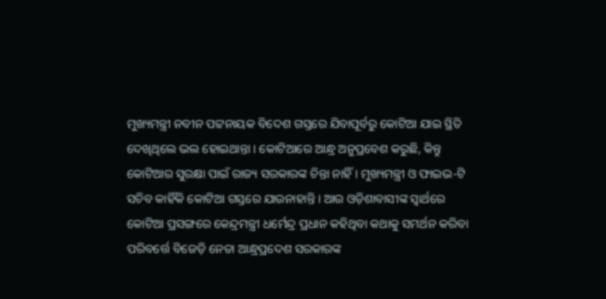ମୁଖ୍ୟମନ୍ତ୍ରୀ ନବୀନ ପଟ୍ଟନାୟକ ବିଦେଶ ଗସ୍ତରେ ଯିବାପୂର୍ବରୁ କୋଟିଆ ଯାଇ ସ୍ଥିତି ଦେଖିଥିଲେ ଭଲ ହୋଇଥାନ୍ତା । କୋଟିଆରେ ଆନ୍ଧ୍ର ଅନୁପ୍ରବେଶ କରୁଛି, କିନ୍ତୁ କୋଟିଆର ସୁରକ୍ଷା ପାଇଁ ରାଜ୍ୟ ସରକାରଙ୍କ ଚିନ୍ତା ନାହିଁ । ମୁଖ୍ୟମନ୍ତ୍ରୀ ଓ ଫାଇଭ-ଟି ସଚିବ କାହିଁକି କୋଟିଆ ଗସ୍ତରେ ଯାଉନାହାନ୍ତି । ଆଉ ଓଡ଼ିଶାବାସୀଙ୍କ ସ୍ୱାର୍ଥରେ କୋଟିଆ ପ୍ରସଙ୍ଗରେ କେନ୍ଦ୍ରମନ୍ତ୍ରୀ ଧର୍ମେନ୍ଦ୍ର ପ୍ରଧାନ କହିଥିବା କଥାକୁ ସମର୍ଥନ କରିବା ପରିବର୍ତ୍ତେ ବିଜେଡ଼ି ନେତା ଆନ୍ଧ୍ରପ୍ରଦେଶ ସରକାରଙ୍କ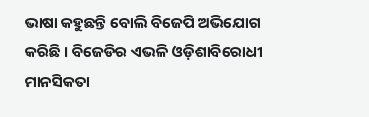ଭାଷା କହୁଛନ୍ତି ବୋଲି ବିଜେପି ଅଭିଯୋଗ କରିଛି । ବିଜେଡିର ଏଭଳି ଓଡ଼ିଶାବିରୋଧୀ ମାନସିକତା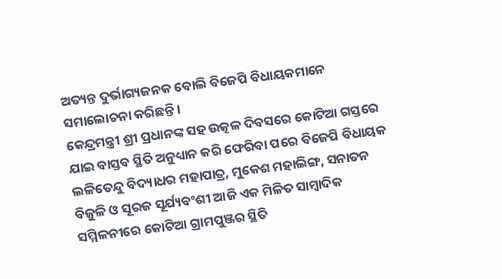ଅତ୍ୟନ୍ତ ଦୁର୍ଭାଗ୍ୟଜନକ ବୋଲି ବିଜେପି ବିଧାୟକମାନେ ସମାଲୋଚନା କରିଛନ୍ତି ।
କେନ୍ଦ୍ରମନ୍ତ୍ରୀ ଶ୍ରୀ ପ୍ରଧାନଙ୍କ ସହ ଉତ୍କଳ ଦିବସରେ କୋଟିଆ ଗସ୍ତରେ ଯାଇ ବାସ୍ତବ ସ୍ଥିତି ଅନୁଧ୍ୟାନ କରି ଫେରିବା ପରେ ବିଜେପି ବିଧାୟକ ଲଳିତେନ୍ଦୁ ବିଦ୍ୟାଧର ମହାପାତ୍ର, ମୁକେଶ ମହାଲିଙ୍ଗ, ସନାତନ ବିଜୁଳି ଓ ସୂରଜ ସୂର୍ଯ୍ୟବଂଶୀ ଆଜି ଏକ ମିଳିତ ସାମ୍ବାଦିକ ସମ୍ମିଳନୀରେ କୋଟିଆ ଗ୍ରାମପୁଞ୍ଜର ସ୍ଥିତି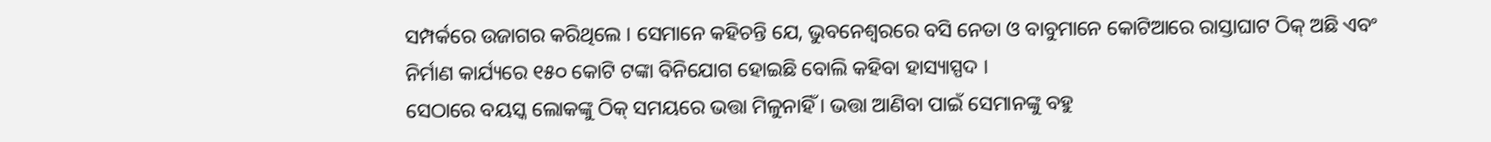ସମ୍ପର୍କରେ ଉଜାଗର କରିଥିଲେ । ସେମାନେ କହିଚନ୍ତି ଯେ, ଭୁବନେଶ୍ୱରରେ ବସି ନେତା ଓ ବାବୁମାନେ କୋଟିଆରେ ରାସ୍ତାଘାଟ ଠିକ୍ ଅଛି ଏବଂ ନିର୍ମାଣ କାର୍ଯ୍ୟରେ ୧୫୦ କୋଟି ଟଙ୍କା ବିନିଯୋଗ ହୋଇଛି ବୋଲି କହିବା ହାସ୍ୟାସ୍ପଦ ।
ସେଠାରେ ବୟସ୍କ ଲୋକଙ୍କୁ ଠିକ୍ ସମୟରେ ଭତ୍ତା ମିଳୁନାହିଁ । ଭତ୍ତା ଆଣିବା ପାଇଁ ସେମାନଙ୍କୁ ବହୁ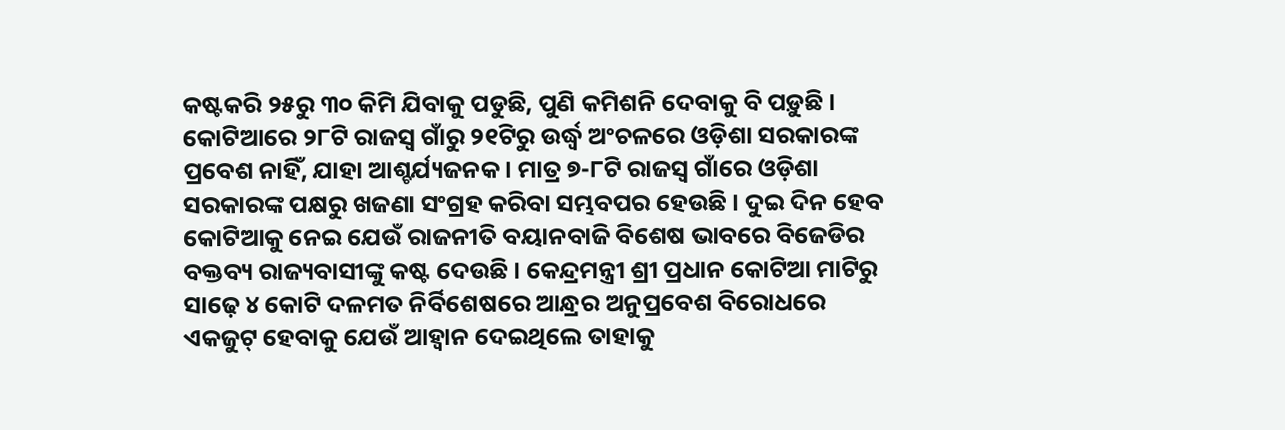କଷ୍ଟକରି ୨୫ରୁ ୩୦ କିମି ଯିବାକୁ ପଡୁଛି, ପୁଣି କମିଶନି ଦେବାକୁ ବି ପଡ଼ୁଛି । କୋଟିଆରେ ୨୮ଟି ରାଜସ୍ୱ ଗାଁରୁ ୨୧ଟିରୁ ଉର୍ଦ୍ଧ୍ୱ ଅଂଚଳରେ ଓଡ଼ିଶା ସରକାରଙ୍କ ପ୍ରବେଶ ନାହିଁ, ଯାହା ଆଶ୍ଚର୍ଯ୍ୟଜନକ । ମାତ୍ର ୭-୮ଟି ରାଜସ୍ୱ ଗାଁରେ ଓଡ଼ିଶା ସରକାରଙ୍କ ପକ୍ଷରୁ ଖଜଣା ସଂଗ୍ରହ କରିବା ସମ୍ଭବପର ହେଉଛି । ଦୁଇ ଦିନ ହେବ କୋଟିଆକୁ ନେଇ ଯେଉଁ ରାଜନୀତି ବୟାନବାଜି ବିଶେଷ ଭାବରେ ବିଜେଡିର ବକ୍ତବ୍ୟ ରାଜ୍ୟବାସୀଙ୍କୁ କଷ୍ଟ ଦେଉଛି । କେନ୍ଦ୍ରମନ୍ତ୍ରୀ ଶ୍ରୀ ପ୍ରଧାନ କୋଟିଆ ମାଟିରୁ ସାଢ଼େ ୪ କୋଟି ଦଳମତ ନିର୍ବିଶେଷରେ ଆନ୍ଧ୍ରର ଅନୁପ୍ରବେଶ ବିରୋଧରେ ଏକଜୁଟ୍ ହେବାକୁ ଯେଉଁ ଆହ୍ୱାନ ଦେଇଥିଲେ ତାହାକୁ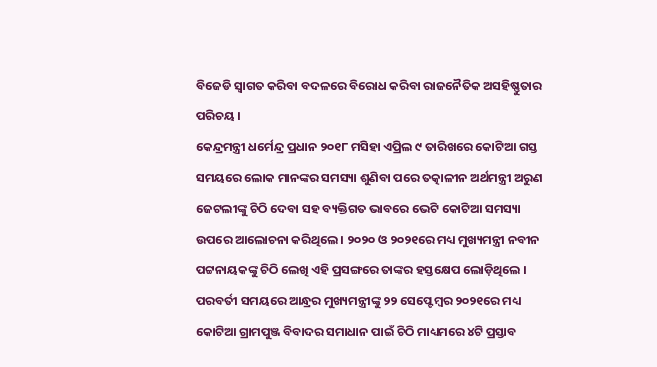ବିଜେଡି ସ୍ୱାଗତ କରିବା ବଦଳରେ ବିରୋଧ କରିବା ରାଜନୈତିକ ଅସହିଷ୍ଣୁତାର ପରିଚୟ ।
କେନ୍ଦ୍ରମନ୍ତ୍ରୀ ଧର୍ମେନ୍ଦ୍ର ପ୍ରଧାନ ୨୦୧୮ ମସିହା ଏପ୍ରିଲ ୯ ତାରିଖରେ କୋଟିଆ ଗସ୍ତ ସମୟରେ ଲୋକ ମାନଙ୍କର ସମସ୍ୟା ଶୁଣିବା ପରେ ତତ୍କାଳୀନ ଅର୍ଥମନ୍ତ୍ରୀ ଅରୁଣ ଜେଟଲୀଙ୍କୁ ଚିଠି ଦେବା ସହ ବ୍ୟକ୍ତିଗତ ଭାବରେ ଭେଟି କୋଟିଆ ସମସ୍ୟା ଉପରେ ଆଲୋଚନା କରିଥିଲେ । ୨୦୨୦ ଓ ୨୦୨୧ରେ ମଧ୍ୟ ମୁଖ୍ୟମନ୍ତ୍ରୀ ନବୀନ ପଟ୍ଟନାୟକଙ୍କୁ ଚିଠି ଲେଖି ଏହି ପ୍ରସଙ୍ଗରେ ତାଙ୍କର ହସ୍ତକ୍ଷେପ ଲୋଡ଼ିଥିଲେ । ପରବର୍ତୀ ସମୟରେ ଆନ୍ଧ୍ରର ମୁଖ୍ୟମନ୍ତ୍ରୀଙ୍କୁ ୨୨ ସେପ୍ଟେମ୍ବର ୨୦୨୧ରେ ମଧ୍ୟ କୋଟିଆ ଗ୍ରାମପୁଞ୍ଜ ବିବାଦର ସମାଧାନ ପାଇଁ ଚିଠି ମାଧ୍ୟମରେ ୪ଟି ପ୍ରସ୍ତାବ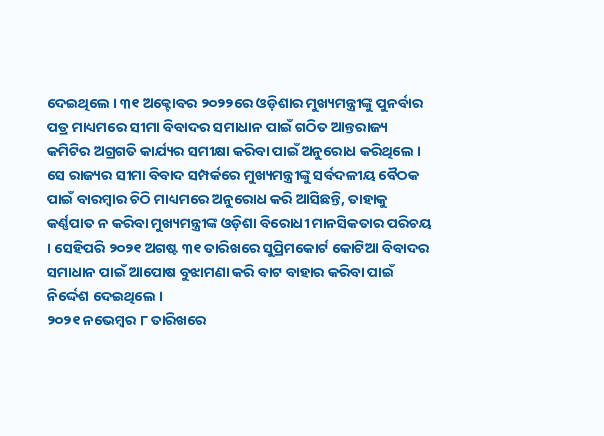ଦେଇଥିଲେ । ୩୧ ଅକ୍ଟୋବର ୨୦୨୨ରେ ଓଡ଼ିଶାର ମୁଖ୍ୟମନ୍ତ୍ରୀଙ୍କୁ ପୁନର୍ବାର ପତ୍ର ମାଧ୍ୟମରେ ସୀମା ବିବାଦର ସମାଧାନ ପାଇଁ ଗଠିତ ଆନ୍ତରାଜ୍ୟ କମିଟିର ଅଗ୍ରଗତି କାର୍ଯ୍ୟର ସମୀକ୍ଷା କରିବା ପାଇଁ ଅନୁରୋଧ କରିଥିଲେ । ସେ ରାଜ୍ୟର ସୀମା ବିବାଦ ସମ୍ପର୍କରେ ମୁଖ୍ୟମନ୍ତ୍ରୀଙ୍କୁ ସର୍ବଦଳୀୟ ବୈଠକ ପାଇଁ ବାରମ୍ବାର ଚିଠି ମାଧ୍ୟମରେ ଅନୁରୋଧ କରି ଆସିଛନ୍ତି, ତାହାକୁ କର୍ଣ୍ଣପାତ ନ କରିବା ମୁଖ୍ୟମନ୍ତ୍ରୀଙ୍କ ଓଡ଼ିଶା ବିରୋଧୀ ମାନସିକତାର ପରିଚୟ । ସେହିପରି ୨୦୨୧ ଅଗଷ୍ଟ ୩୧ ତାରିଖରେ ସୁପ୍ରିମକୋର୍ଟ କୋଟିଆ ବିବାଦର ସମାଧାନ ପାଇଁ ଆପୋଷ ବୁଝାମଣା କରି ବାଟ ବାହାର କରିବା ପାଇଁ ନିର୍ଦ୍ଦେଶ ଦେଇଥିଲେ ।
୨୦୨୧ ନଭେମ୍ବର ୮ ତାରିଖରେ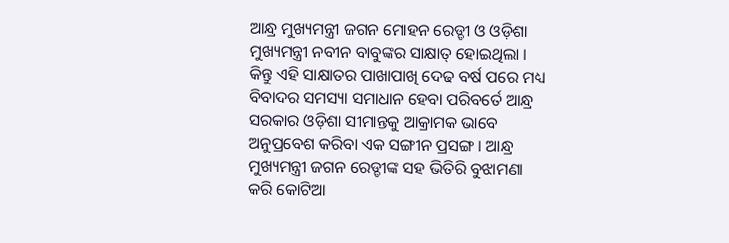ଆନ୍ଧ୍ର ମୁଖ୍ୟମନ୍ତ୍ରୀ ଜଗନ ମୋହନ ରେଡ୍ଡୀ ଓ ଓଡ଼ିଶା ମୁଖ୍ୟମନ୍ତ୍ରୀ ନବୀନ ବାବୁଙ୍କର ସାକ୍ଷାତ୍ ହୋଇଥିଲା । କିନ୍ତୁ ଏହି ସାକ୍ଷାତର ପାଖାପାଖି ଦେଢ ବର୍ଷ ପରେ ମଧ୍ୟ ବିବାଦର ସମସ୍ୟା ସମାଧାନ ହେବା ପରିବର୍ତେ ଆନ୍ଧ୍ର ସରକାର ଓଡ଼ିଶା ସୀମାନ୍ତକୁ ଆକ୍ରାମକ ଭାବେ ଅନୁପ୍ରବେଶ କରିବା ଏକ ସଙ୍ଗୀନ ପ୍ରସଙ୍ଗ । ଆନ୍ଧ୍ର ମୁଖ୍ୟମନ୍ତ୍ରୀ ଜଗନ ରେଡ୍ଡୀଙ୍କ ସହ ଭିତିରି ବୁଝାମଣା କରି କୋଟିଆ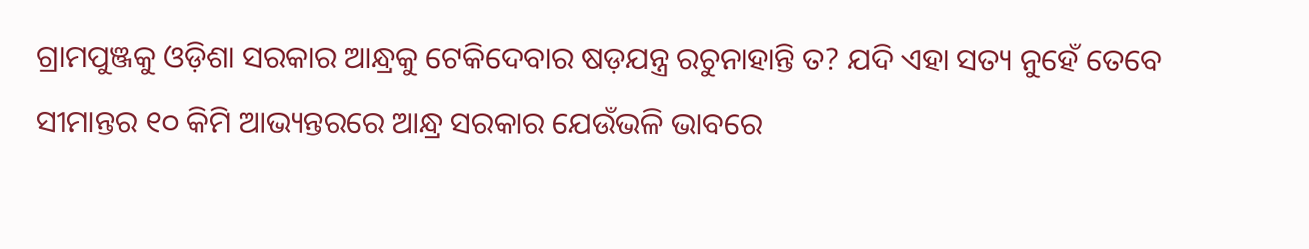ଗ୍ରାମପୁଞ୍ଜକୁ ଓଡ଼ିଶା ସରକାର ଆନ୍ଧ୍ରକୁ ଟେକିଦେବାର ଷଡ଼ଯନ୍ତ୍ର ରଚୁନାହାନ୍ତି ତ? ଯଦି ଏହା ସତ୍ୟ ନୁହେଁ ତେବେ ସୀମାନ୍ତର ୧୦ କିମି ଆଭ୍ୟନ୍ତରରେ ଆନ୍ଧ୍ର ସରକାର ଯେଉଁଭଳି ଭାବରେ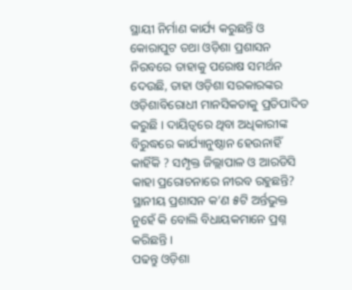ସ୍ଥାୟୀ ନିର୍ମାଣ କାର୍ଯ୍ୟ କରୁଛନ୍ତି ଓ କୋରାପୁଟ ତଥା ଓଡ଼ିଶା ପ୍ରଶାସନ ନିରବରେ ତାହାକୁ ପରୋଷ ସମର୍ଥନ ଦେଉଛି, ତାହା ଓଡ଼ିଶା ସରକାରଙ୍କର ଓଡ଼ିଶାବିରୋଧୀ ମାନସିକତାକୁ ପ୍ରତିପାଦିତ କରୁଛି । ଦାୟିତ୍ୱରେ ଥିବା ଅଧିକାରୀଙ୍କ ବିରୁଦ୍ଧରେ କାର୍ଯ୍ୟାନୁଷ୍ଠାନ ହେଉନାହିଁ କାହିଁକି ? ସମ୍ପୃକ୍ତ ଜିଲ୍ଲାପାଳ ଓ ଆରଡିସି କାହା ପ୍ରରୋଚନାରେ ନୀରବ ରହୁଛନ୍ତି? ସ୍ଥାନୀୟ ପ୍ରଶାସନ କ’ଣ ୫ଟି ଅର୍ନ୍ତଭୁକ୍ତ ନୁହେଁ କି ବୋଲି ବିଧାୟକମାନେ ପ୍ରଶ୍ନ କରିଛନ୍ତି ।
ପଢନ୍ତୁ ଓଡ଼ିଶା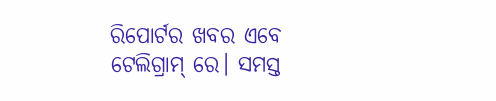ରିପୋର୍ଟର ଖବର ଏବେ ଟେଲିଗ୍ରାମ୍ ରେ। ସମସ୍ତ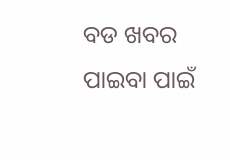ବଡ ଖବର ପାଇବା ପାଇଁ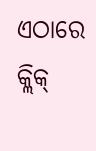ଏଠାରେ କ୍ଲିକ୍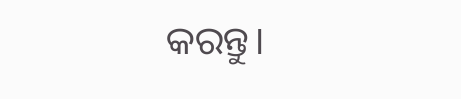କରନ୍ତୁ।